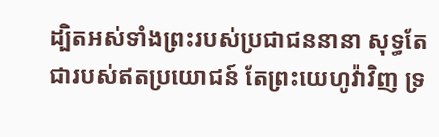ដ្បិតអស់ទាំងព្រះរបស់ប្រជាជននានា សុទ្ធតែជារបស់ឥតប្រយោជន៍ តែព្រះយេហូវ៉ាវិញ ទ្រ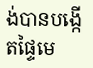ង់បានបង្កើតផ្ទៃមេ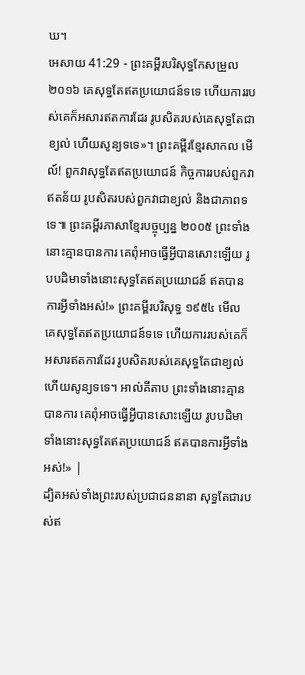ឃ។
អេសាយ 41:29 - ព្រះគម្ពីរបរិសុទ្ធកែសម្រួល ២០១៦ គេសុទ្ធតែឥតប្រយោជន៍ទទេ ហើយការរបស់គេក៏អសារឥតការដែរ រូបសិតរបស់គេសុទ្ធតែជាខ្យល់ ហើយសូន្យទទេ»។ ព្រះគម្ពីរខ្មែរសាកល មើល៍! ពួកវាសុទ្ធតែឥតប្រយោជន៍ កិច្ចការរបស់ពួកវាឥតន័យ រូបសិតរបស់ពួកវាជាខ្យល់ និងជាភាពទទេ៕ ព្រះគម្ពីរភាសាខ្មែរបច្ចុប្បន្ន ២០០៥ ព្រះទាំងនោះគ្មានបានការ គេពុំអាចធ្វើអ្វីបានសោះឡើយ រូបបដិមាទាំងនោះសុទ្ធតែឥតប្រយោជន៍ ឥតបានការអ្វីទាំងអស់!» ព្រះគម្ពីរបរិសុទ្ធ ១៩៥៤ មើល គេសុទ្ធតែឥតប្រយោជន៍ទទេ ហើយការរបស់គេក៏អសារឥតការដែរ រូបសិតរបស់គេសុទ្ធតែជាខ្យល់ ហើយសូន្យទទេ។ អាល់គីតាប ព្រះទាំងនោះគ្មានបានការ គេពុំអាចធ្វើអ្វីបានសោះឡើយ រូបបដិមាទាំងនោះសុទ្ធតែឥតប្រយោជន៍ ឥតបានការអ្វីទាំងអស់!» |
ដ្បិតអស់ទាំងព្រះរបស់ប្រជាជននានា សុទ្ធតែជារបស់ឥ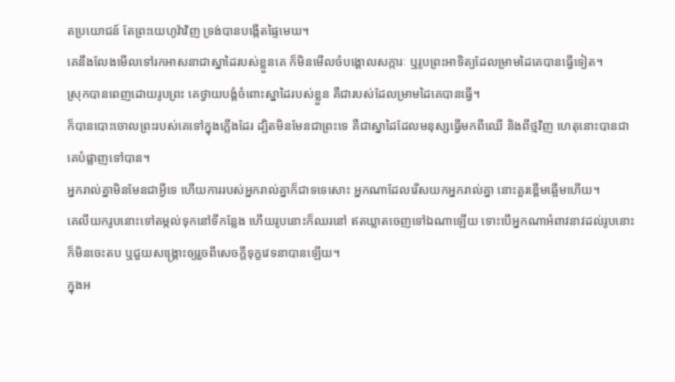តប្រយោជន៍ តែព្រះយេហូវ៉ាវិញ ទ្រង់បានបង្កើតផ្ទៃមេឃ។
គេនឹងលែងមើលទៅរកអាសនាជាស្នាដៃរបស់ខ្លួនគេ ក៏មិនមើលចំបង្គោលសក្ការៈ ឬរូបព្រះអាទិត្យដែលម្រាមដៃគេបានធ្វើទៀត។
ស្រុកបានពេញដោយរូបព្រះ គេថ្វាយបង្គំចំពោះស្នាដៃរបស់ខ្លួន គឺជារបស់ដែលម្រាមដៃគេបានធ្វើ។
ក៏បានបោះចោលព្រះរបស់គេទៅក្នុងភ្លើងដែរ ដ្បិតមិនមែនជាព្រះទេ គឺជាស្នាដៃដែលមនុស្សធ្វើមកពីឈើ និងពីថ្មវិញ ហេតុនោះបានជាគេបំផ្លាញទៅបាន។
អ្នករាល់គ្នាមិនមែនជាអ្វីទេ ហើយការរបស់អ្នករាល់គ្នាក៏ជាទទេសោះ អ្នកណាដែលរើសយកអ្នករាល់គ្នា នោះគួរខ្ពើមឆ្អើមហើយ។
គេលីយករូបនោះទៅតម្កល់ទុកនៅទីកន្លែង ហើយរូបនោះក៏ឈរនៅ ឥតឃ្លាតចេញទៅឯណាឡើយ ទោះបើអ្នកណាអំពាវនាវដល់រូបនោះ ក៏មិនចេះតប ឬជួយសង្គ្រោះឲ្យរួចពីសេចក្ដីទុក្ខវេទនាបានឡើយ។
ក្នុងអ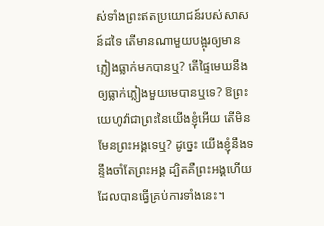ស់ទាំងព្រះឥតប្រយោជន៍របស់សាសន៍ដទៃ តើមានណាមួយបង្អុរឲ្យមានភ្លៀងធ្លាក់មកបានឬ? តើផ្ទៃមេឃនឹងឲ្យធ្លាក់ភ្លៀងមួយមេបានឬទេ? ឱព្រះយេហូវ៉ាជាព្រះនៃយើងខ្ញុំអើយ តើមិនមែនព្រះអង្គទេឬ? ដូច្នេះ យើងខ្ញុំនឹងទន្ទឹងចាំតែព្រះអង្គ ដ្បិតគឺព្រះអង្គហើយដែលបានធ្វើគ្រប់ការទាំងនេះ។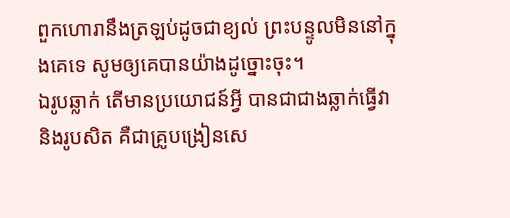ពួកហោរានឹងត្រឡប់ដូចជាខ្យល់ ព្រះបន្ទូលមិននៅក្នុងគេទេ សូមឲ្យគេបានយ៉ាងដូច្នោះចុះ។
ឯរូបឆ្លាក់ តើមានប្រយោជន៍អ្វី បានជាជាងឆ្លាក់ធ្វើវា និងរូបសិត គឺជាគ្រូបង្រៀនសេ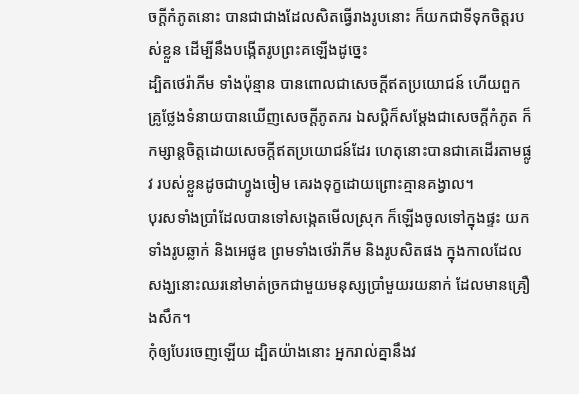ចក្ដីកំភូតនោះ បានជាជាងដែលសិតធ្វើរាងរូបនោះ ក៏យកជាទីទុកចិត្តរបស់ខ្លួន ដើម្បីនឹងបង្កើតរូបព្រះគឡើងដូច្នេះ
ដ្បិតថេរ៉ាភីម ទាំងប៉ុន្មាន បានពោលជាសេចក្ដីឥតប្រយោជន៍ ហើយពួកគ្រូថ្លែងទំនាយបានឃើញសេចក្ដីភូតភរ ឯសប្តិក៏សម្ដែងជាសេចក្ដីកំភូត ក៏កម្សាន្តចិត្តដោយសេចក្ដីឥតប្រយោជន៍ដែរ ហេតុនោះបានជាគេដើរតាមផ្លូវ របស់ខ្លួនដូចជាហ្វូងចៀម គេរងទុក្ខដោយព្រោះគ្មានគង្វាល។
បុរសទាំងប្រាំដែលបានទៅសង្កេតមើលស្រុក ក៏ឡើងចូលទៅក្នុងផ្ទះ យកទាំងរូបឆ្លាក់ និងអេផូឌ ព្រមទាំងថេរ៉ាភីម និងរូបសិតផង ក្នុងកាលដែលសង្ឃនោះឈរនៅមាត់ច្រកជាមួយមនុស្សប្រាំមួយរយនាក់ ដែលមានគ្រឿងសឹក។
កុំឲ្យបែរចេញឡើយ ដ្បិតយ៉ាងនោះ អ្នករាល់គ្នានឹងវ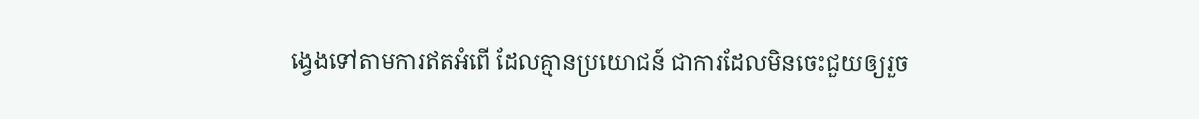ង្វេងទៅតាមការឥតអំពើ ដែលគ្មានប្រយោជន៍ ជាការដែលមិនចេះជួយឲ្យរួច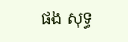ផង សុទ្ធ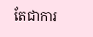តែជាការ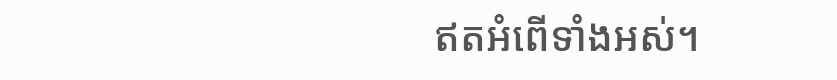ឥតអំពើទាំងអស់។